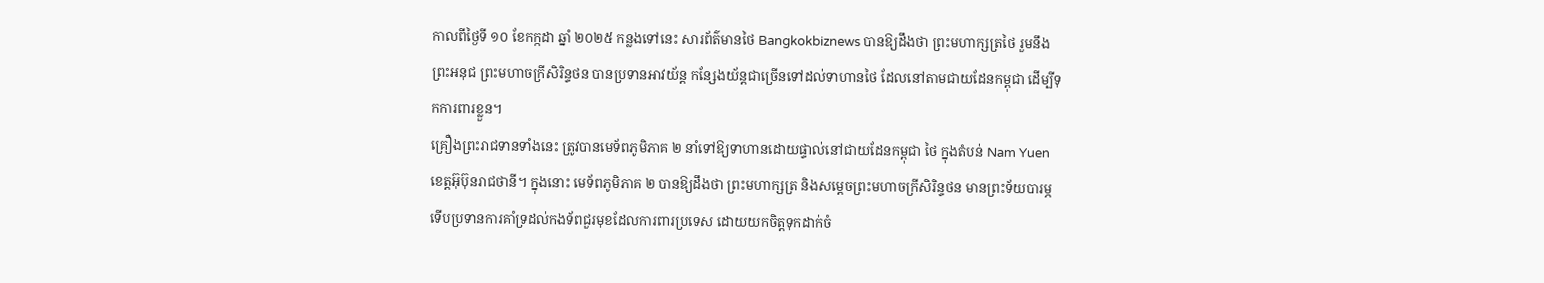កាលពីថ្ងៃទី ១០ ខែកក្កដា ឆ្នាំ ២០២៥ កន្លងទៅនេះ សារព័ត៌មានថៃ Bangkokbiznews បានឱ្យដឹងថា ព្រះមហាក្សត្រថៃ រួមនឹងព្រះអនុជ ព្រះមហាចក្រីសិរិន្ទថន បានប្រទានអាវយ័ន្ត កន្សែងយ័ន្តជាច្រើនទៅដល់ទាហានថៃ ដែលនៅតាមជាយដែនកម្ពុជា ដើម្បីទុកការពារខ្លួន។
គ្រឿងព្រះរាជទានទាំងនេះ ត្រូវបានមេទ័ពភូមិភាគ ២ នាំទៅឱ្យទាហានដោយផ្ទាល់នៅជាយដែនកម្ពុជា ថៃ ក្នុងតំបន់ Nam Yuen ខេត្តអ៊ុប៊ុនរាជថានី។ ក្នុងនោះ មេទ័ពភូមិភាគ ២ បានឱ្យដឹងថា ព្រះមហាក្សត្រ និងសម្តេចព្រះមហាចក្រីសិរិន្ទថន មានព្រះទ័យបារម្ភ ទើបប្រទានការគាំទ្រដល់កងទ័ពជួរមុខដែលការពារប្រទេស ដោយយកចិត្តទុកដាក់ចំ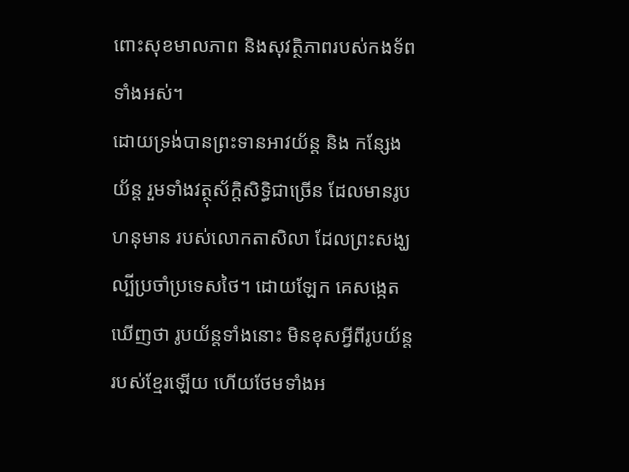ពោះសុខមាលភាព និងសុវត្ថិភាពរបស់កងទ័ពទាំងអស់។
ដោយទ្រង់បានព្រះទានអាវយ័ន្ត និង កន្សែងយ័ន្ត រួមទាំងវត្ថុស័ក្តិសិទ្ធិជាច្រើន ដែលមានរូបហនុមាន របស់លោកតាសិលា ដែលព្រះសង្ឃល្បីប្រចាំប្រទេសថៃ។ ដោយឡែក គេសង្កេតឃើញថា រូបយ័ន្តទាំងនោះ មិនខុសអ្វីពីរូបយ័ន្តរបស់ខ្មែរឡើយ ហើយថែមទាំងអ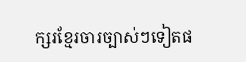ក្សរខ្មែរចារច្បាស់ៗទៀតផ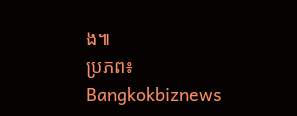ង៕
ប្រភព៖ Bangkokbiznews